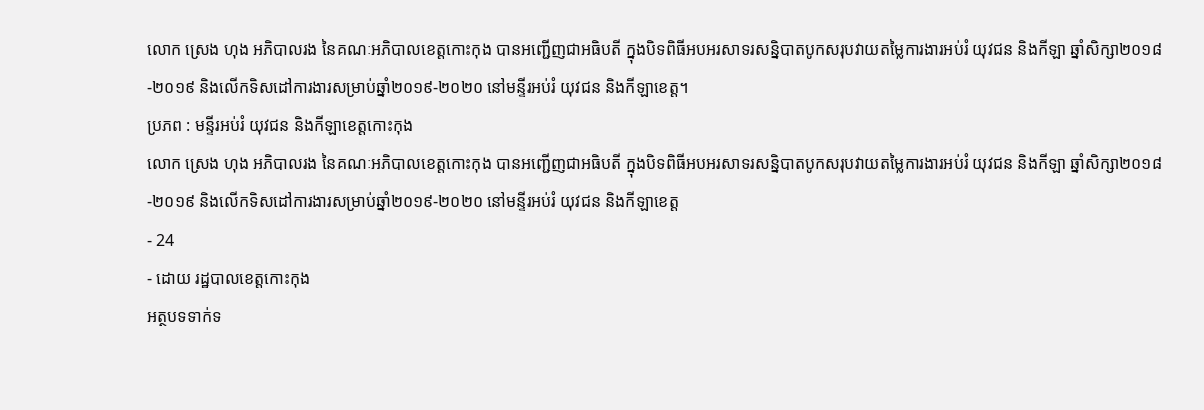លោក ស្រេង ហុង អភិបាលរង នៃគណៈអភិបាលខេត្តកោះកុង បានអញ្ជើញជាអធិបតី ក្នុងបិទពិធីអបអរសាទរសន្និបាតបូកសរុបវាយតម្លៃការងារអប់រំ យុវជន និងកីឡា ឆ្នាំសិក្សា២០១៨-២០១៩ និងលើកទិសដៅការងារសម្រាប់ឆ្នាំ២០១៩-២០២០ នៅមន្ទីរអប់រំ យុវជន និងកីឡាខេត្ត។
ប្រភព : មន្ទីរអប់រំ យុវជន និងកីឡាខេត្តកោះកុង
លោក ស្រេង ហុង អភិបាលរង នៃគណៈអភិបាលខេត្តកោះកុង បានអញ្ជើញជាអធិបតី ក្នុងបិទពិធីអបអរសាទរសន្និបាតបូកសរុបវាយតម្លៃការងារអប់រំ យុវជន និងកីឡា ឆ្នាំសិក្សា២០១៨-២០១៩ និងលើកទិសដៅការងារសម្រាប់ឆ្នាំ២០១៩-២០២០ នៅមន្ទីរអប់រំ យុវជន និងកីឡាខេត្ត
- 24
- ដោយ រដ្ឋបាលខេត្តកោះកុង
អត្ថបទទាក់ទ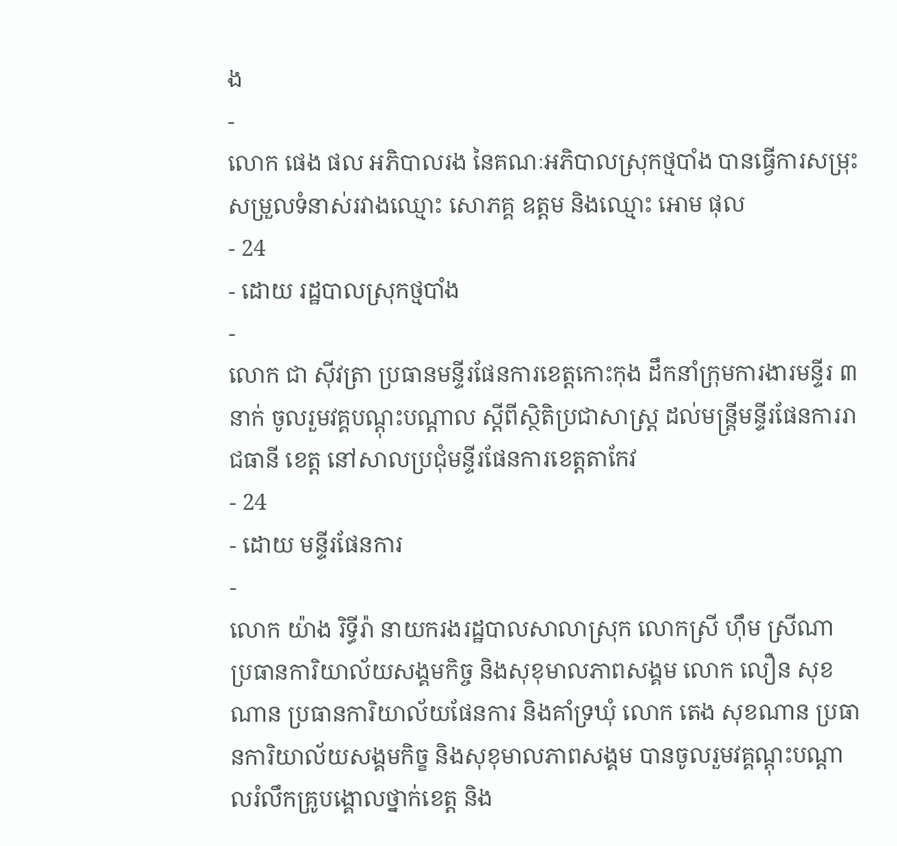ង
-
លោក ផេង ផល អភិបាលរង នៃគណៈអភិបាលស្រុកថ្មបាំង បានធ្វើការសម្រុះសម្រួលទំនាស់រវាងឈ្មោះ សោភគ្គ ឧត្តម និងឈ្មោះ អោម ផុល
- 24
- ដោយ រដ្ឋបាលស្រុកថ្មបាំង
-
លោក ជា សុីវត្រា ប្រធានមន្ទីរផែនការខេត្តកោះកុង ដឹកនាំក្រុមការងារមន្ទីរ ៣នាក់ ចូលរួមវគ្គបណ្តុះបណ្តាល ស្តីពីស្ថិតិប្រជាសាស្រ្ត ដល់មន្រ្តីមន្ទីរផែនការរាជធានី ខេត្ត នៅសាលប្រជុំមន្ទីរផែនការខេត្តតាកែវ
- 24
- ដោយ មន្ទីរផែនការ
-
លោក យ៉ាង រិទ្ធីរ៉ា នាយករងរដ្ឋបាលសាលាស្រុក លោកស្រី ហ៊ឹម ស្រីណា ប្រធានការិយាល័យសង្គមកិច្ច និងសុខុមាលភាពសង្គម លោក លឿន សុខណាន ប្រធានការិយាល័យផែនការ និងគាំទ្រឃុំ លោក តេង សុខណាន ប្រធានការិយាល័យសង្គមកិច្ខ និងសុខុមាលភាពសង្គម បានចូលរួមវគ្គណ្តុះបណ្តាលរំលឹកគ្រូបង្គោលថ្នាក់ខេត្ត និង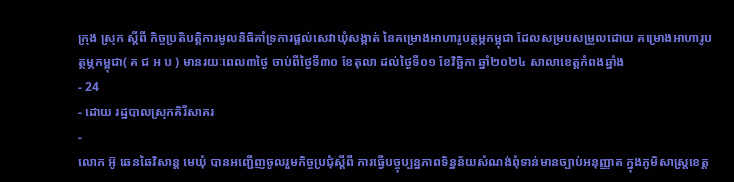ក្រុង ស្រុក ស្តីពី កិច្ចប្រតិបត្តិការមូលនិធិគាំទ្រការផ្តល់សេវាឃុំសង្កាត់ នៃគម្រោងអាហារូបត្ថម្ភកម្ពុជា ដែលសម្របសម្រួលដោយ គម្រោងអាហារូបត្ថម្ភកម្ពុជា( គ ជ អ ប ) មានរយៈពេល៣ថ្ងៃ ចាប់ពីថ្ងៃទី៣០ ខែតុលា ដល់ថ្ងៃទី០១ ខែវិច្ឆិកា ឆ្នាំ២០២៤ សាលាខេត្តកំពងឆ្នាំង
- 24
- ដោយ រដ្ឋបាលស្រុកគិរីសាគរ
-
លោក អ៊ូ ឆេនឆៃវិសាន្ដ មេឃុំ បានអញ្ជើញចូលរួមកិច្ចប្រជុំស្តីពី ការធ្វើបច្ចុប្បន្នភាពទិន្នន័យសំណង់ពុំទាន់មានច្បាប់អនុញ្ញាត ក្នុងភូមិសាស្ត្រខេត្ត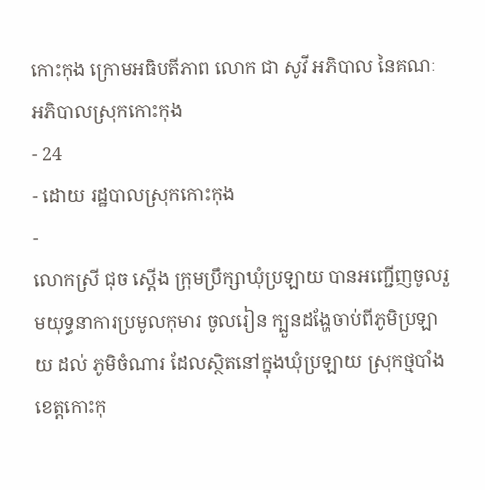កោះកុង ក្រោមអធិបតីភាព លោក ជា សូវី អភិបាល នៃគណៈអភិបាលស្រុកកោះកុង
- 24
- ដោយ រដ្ឋបាលស្រុកកោះកុង
-
លោកស្រី ជុច ស្ដើង ក្រុមប្រឹក្សាឃុំប្រឡាយ បានអញ្ជើញចូលរួមយុទ្ធនាការប្រមូលកុមារ ចូលរៀន ក្បួនដង្ហែចាប់ពីភូមិប្រឡាយ ដល់ ភូមិចំណារ ដែលស្ថិតនៅក្នុងឃុំប្រឡាយ ស្រុកថ្មបាំង ខេត្តកោះកុ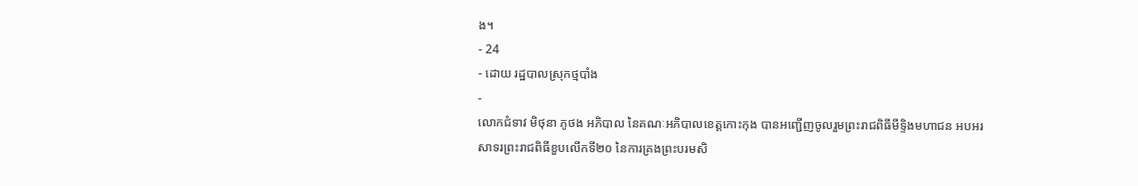ង។
- 24
- ដោយ រដ្ឋបាលស្រុកថ្មបាំង
-
លោកជំទាវ មិថុនា ភូថង អភិបាល នៃគណៈអភិបាលខេត្តកោះកុង បានអញ្ជើញចូលរួមព្រះរាជពិធីមីទ្ទិងមហាជន អបអរសាទរព្រះរាជពិធីខួបលើកទី២០ នៃការគ្រងព្រះបរមសិ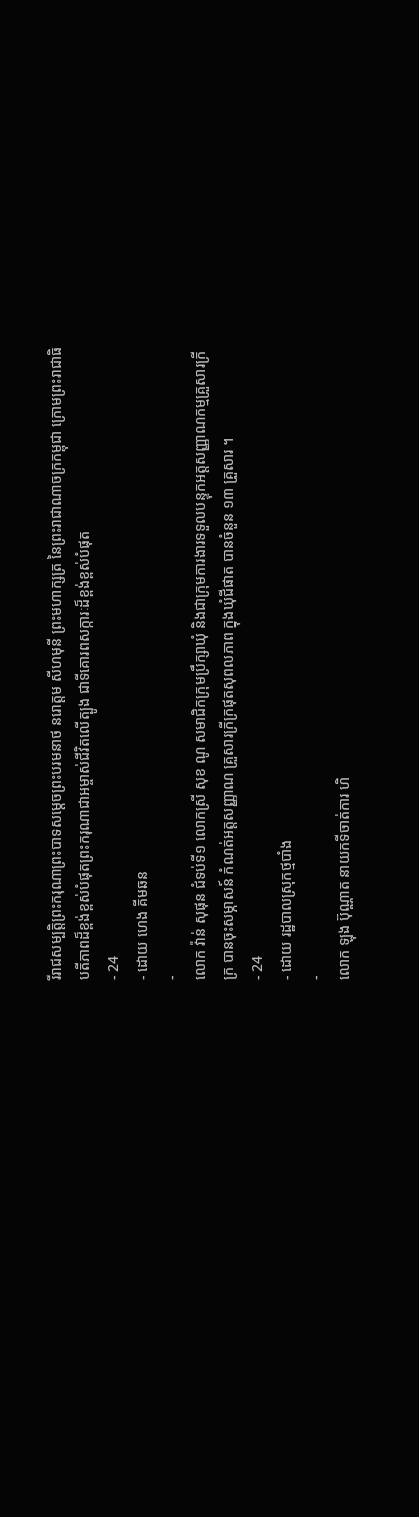រីរាជសម្បត្តិព្រះករុណាព្រះបាទសម្តេចព្រះបរមនាថ នរោត្តម សីហមុនី ព្រះមហាក្សត្រ នៃព្រះរាជាណាចក្រកម្ពុជា ក្រោមព្រះរាជាធិបតីភាពដ៏ខ្ពង់ខ្ពស់បំផុតព្រះករុណាជាអម្ចាស់ជីវិតលើត្បូង ជាទីគោរពសក្ការៈដ៏ខ្ពង់ខ្ពស់បំផុត
- 24
- ដោយ ហេង គីមឆន
-
លោក វ៉ាន់ សុផុន ជំទប់ទី១ លោកស្រី សុខ ណូ សមាជិកក្រុមប្រឹក្សាឃុំ និងជាក្រុមការងារទទួលបន្ទុកអត្តសញ្ញាណកម្មគ្រួសារក្រីក្រ បានចុះសម្ភាសន៍ កំណត់អត្តសញ្ញាណ គ្រួសារក្រីក្រផុតសុពលភាព ក្នុងឃុំជីផាត បានចំនួន ១៣ គ្រួសារ ។
- 24
- ដោយ រដ្ឋបាលស្រុកថ្មបាំង
-
លោក ឡុង ប៊ុណ្ណាត នាយកទីចាត់ការ ហិ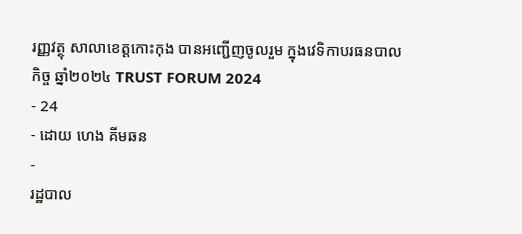រញ្ញវត្ថុ សាលាខេត្តកោះកុង បានអញ្ជើញចូលរួម ក្នុងវេទិកាបរធនបាលកិច្ច ឆ្នាំ២០២៤ TRUST FORUM 2024
- 24
- ដោយ ហេង គីមឆន
-
រដ្ឋបាល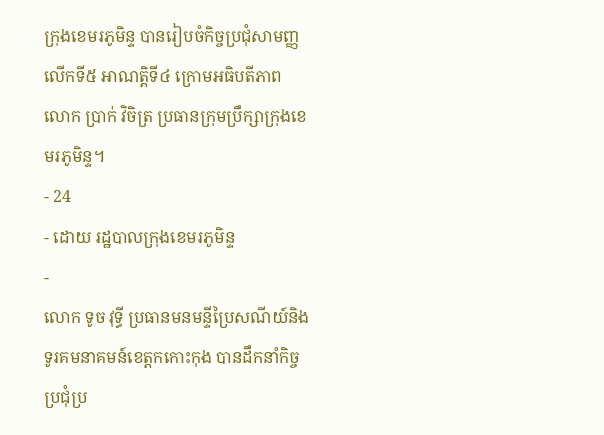ក្រុងខេមរភូមិន្ទ បានរៀបចំកិច្ចប្រជុំសាមញ្ញលើកទី៥ អាណត្តិទី៤ ក្រោមអធិបតីភាព លោក ប្រាក់ វិចិត្រ ប្រធានក្រុមប្រឹក្សាក្រុងខេមរភូមិន្ទ។
- 24
- ដោយ រដ្ឋបាលក្រុងខេមរភូមិន្ទ
-
លោក ទូច វុទ្ធី ប្រធានមនមន្ទីប្រៃសណីយ៍និងទូរគមនាគមន៍ខេត្តកកោះកុង បានដឹកនាំកិច្ចប្រជុំប្រ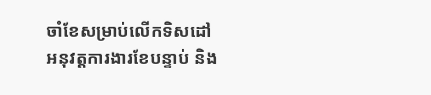ចាំខែសម្រាប់លេីកទិសដៅអនុវត្តការងារខែបន្ទាប់ និង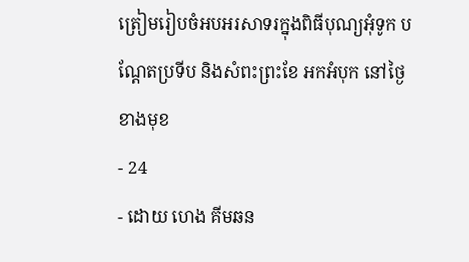ត្រៀមរៀបចំអបអរសាទរក្នុងពិធីបុណ្យអុំទូក បណ្តែតប្រទីប និងសំពះព្រះខែ អកអំបុក នៅថ្ងៃខាងមុខ
- 24
- ដោយ ហេង គីមឆន